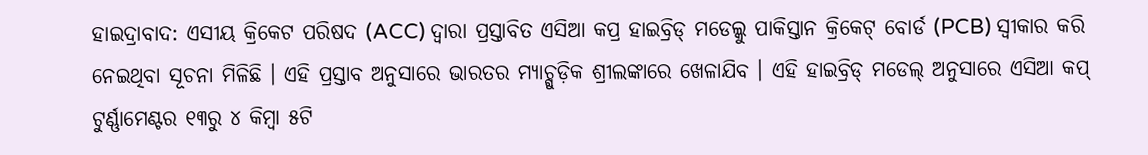ହାଇଦ୍ରାବାଦ: ଏସୀୟ କ୍ରିକେଟ ପରିଷଦ (ACC) ଦ୍ବାରା ପ୍ରସ୍ତାବିତ ଏସିଆ କପ୍ର ହାଇବ୍ରିଡ୍ ମଡେଲ୍କୁ ପାକିସ୍ତାନ କ୍ରିକେଟ୍ ବୋର୍ଡ (PCB) ସ୍ବୀକାର କରି ନେଇଥିବା ସୂଚନା ମିଳିଛି । ଏହି ପ୍ରସ୍ତାବ ଅନୁସାରେ ଭାରତର ମ୍ୟାଚ୍ଗୁଡ଼ିକ ଶ୍ରୀଲଙ୍କାରେ ଖେଳାଯିବ । ଏହି ହାଇବ୍ରିଡ୍ ମଡେଲ୍ ଅନୁସାରେ ଏସିଆ କପ୍ ଟୁର୍ଣ୍ଣାମେଣ୍ଟର ୧୩ରୁ ୪ କିମ୍ବା ୫ଟି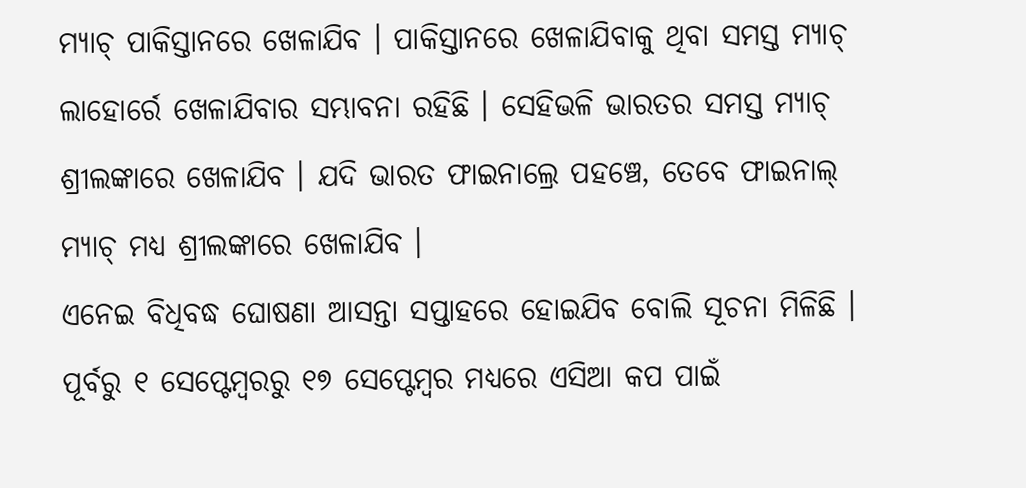ମ୍ୟାଚ୍ ପାକିସ୍ତାନରେ ଖେଳାଯିବ । ପାକିସ୍ତାନରେ ଖେଳାଯିବାକୁ ଥିବା ସମସ୍ତ ମ୍ୟାଚ୍ ଲାହୋର୍ରେ ଖେଳାଯିବାର ସମ୍ଭାବନା ରହିଛି । ସେହିଭଳି ଭାରତର ସମସ୍ତ ମ୍ୟାଚ୍ ଶ୍ରୀଲଙ୍କାରେ ଖେଳାଯିବ । ଯଦି ଭାରତ ଫାଇନାଲ୍ରେ ପହଞ୍ଚେ, ତେବେ ଫାଇନାଲ୍ ମ୍ୟାଚ୍ ମଧ୍ୟ ଶ୍ରୀଲଙ୍କାରେ ଖେଳାଯିବ ।
ଏନେଇ ବିଧିବଦ୍ଧ ଘୋଷଣା ଆସନ୍ତା ସପ୍ତାହରେ ହୋଇଯିବ ବୋଲି ସୂଚନା ମିଳିଛି । ପୂର୍ବରୁ ୧ ସେପ୍ଟେମ୍ବରରୁ ୧୭ ସେପ୍ଟେମ୍ବର ମଧ୍ୟରେ ଏସିଆ କପ ପାଇଁ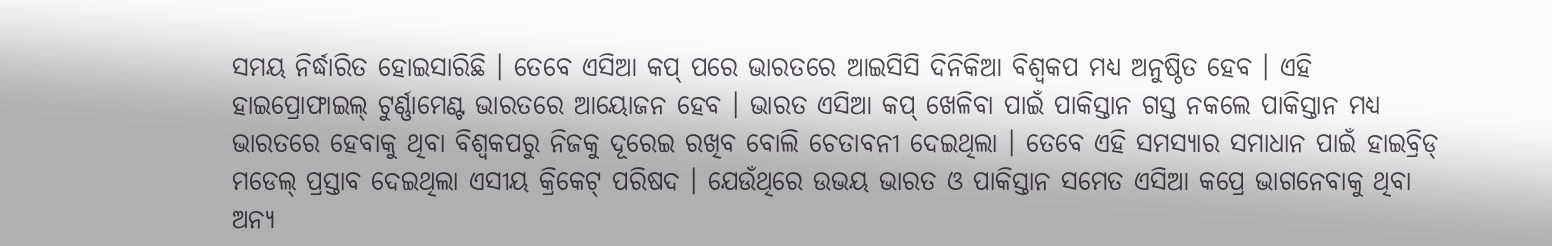ସମୟ ନିର୍ଦ୍ଧାରିତ ହୋଇସାରିଛି । ତେବେ ଏସିଆ କପ୍ ପରେ ଭାରତରେ ଆଇସିସି ଦିନିକିଆ ବିଶ୍ବକପ ମଧ୍ୟ ଅନୁଷ୍ଠିତ ହେବ । ଏହି ହାଇପ୍ରୋଫାଇଲ୍ ଟୁର୍ଣ୍ଣାମେଣ୍ଟ ଭାରତରେ ଆୟୋଜନ ହେବ । ଭାରତ ଏସିଆ କପ୍ ଖେଳିବା ପାଇଁ ପାକିସ୍ତାନ ଗସ୍ତ ନକଲେ ପାକିସ୍ତାନ ମଧ୍ୟ ଭାରତରେ ହେବାକୁ ଥିବା ବିଶ୍ବକପରୁ ନିଜକୁ ଦୂରେଇ ରଖିବ ବୋଲି ଚେତାବନୀ ଦେଇଥିଲା । ତେବେ ଏହି ସମସ୍ୟାର ସମାଧାନ ପାଇଁ ହାଇବ୍ରିଡ୍ ମଡେଲ୍ ପ୍ରସ୍ତାବ ଦେଇଥିଲା ଏସୀୟ କ୍ରିକେଟ୍ ପରିଷଦ । ଯେଉଁଥିରେ ଉଭୟ ଭାରତ ଓ ପାକିସ୍ତାନ ସମେତ ଏସିଆ କପ୍ରେ ଭାଗନେବାକୁ ଥିବା ଅନ୍ୟ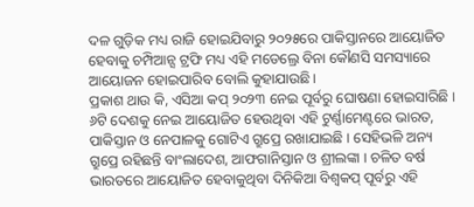ଦଳ ଗୁଡ଼ିକ ମଧ୍ୟ ରାଜି ହୋଇଯିବାରୁ ୨୦୨୫ରେ ପାକିସ୍ତାନରେ ଆୟୋଜିତ ହେବାକୁ ଚମ୍ପିଆନ୍ସ ଟ୍ରଫି ମଧ୍ୟ ଏହି ମଡେଲ୍ରେ ବିନା କୌଣସି ସମସ୍ୟାରେ ଆୟୋଜନ ହୋଇପାରିବ ବୋଲି କୁହାଯାଉଛି ।
ପ୍ରକାଶ ଥାଉ କି, ଏସିଆ କପ୍ ୨୦୨୩ ନେଇ ପୂର୍ବରୁ ଘୋଷଣା ହୋଇସାରିଛି । ୬ଟି ଦେଶକୁ ନେଇ ଆୟୋଜିତ ହେଉଥିବା ଏହି ଟୁର୍ଣ୍ଣାମେଣ୍ଟରେ ଭାରତ, ପାକିସ୍ତାନ ଓ ନେପାଳକୁ ଗୋଟିଏ ଗ୍ରୁପ୍ରେ ରଖାଯାଇଛି । ସେହିଭଳି ଅନ୍ୟ ଗ୍ରୁପ୍ରେ ରହିଛନ୍ତି ବାଂଲାଦେଶ, ଆଫଗାନିସ୍ତାନ ଓ ଶ୍ରୀଲଙ୍କା । ଚଳିତ ବର୍ଷ ଭାରତରେ ଆୟୋଜିତ ହେବାକୁଥିବା ଦିନିକିଆ ବିଶ୍ବକପ୍ ପୂର୍ବରୁ ଏହି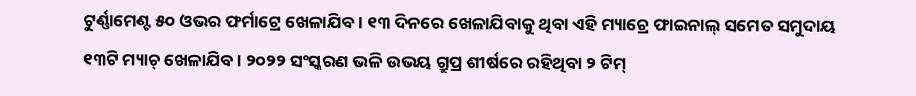ଟୁର୍ଣ୍ଣାମେଣ୍ଟ ୫୦ ଓଭର ଫର୍ମାଟ୍ରେ ଖେଳାଯିବ । ୧୩ ଦିନରେ ଖେଳାଯିବାକୁ ଥିବା ଏହି ମ୍ୟାଚ୍ରେ ଫାଇନାଲ୍ ସମେତ ସମୁଦାୟ ୧୩ଟି ମ୍ୟାଚ୍ ଖେଳାଯିବ । ୨୦୨୨ ସଂସ୍କରଣ ଭଳି ଉଭୟ ଗ୍ରୁପ୍ର ଶୀର୍ଷରେ ରହିଥିବା ୨ ଟିମ୍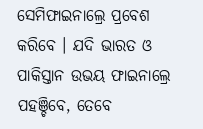ସେମିଫାଇନାଲ୍ରେ ପ୍ରବେଶ କରିବେ । ଯଦି ଭାରତ ଓ ପାକିସ୍ତାନ ଉଭୟ ଫାଇନାଲ୍ରେ ପହଞ୍ଚିବେ, ତେବେ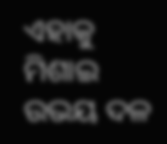ଏହାକୁ ମିଶାଇ ଉଭୟ ଦଳ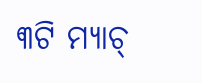୩ଟି ମ୍ୟାଚ୍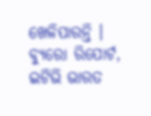ଖେଳିପାରନ୍ତି ।
ବ୍ୟୁରୋ ରିପୋର୍ଟ, ଇଟିଭି ଭାରତ